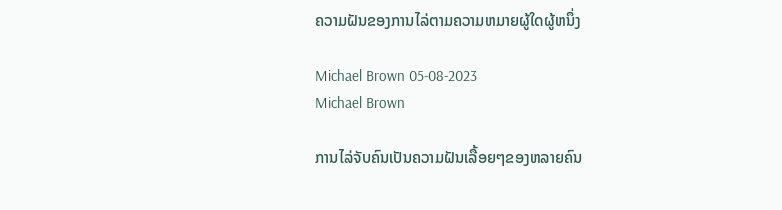ຄວາມຝັນຂອງການໄລ່ຕາມຄວາມຫມາຍຜູ້ໃດຜູ້ຫນຶ່ງ

Michael Brown 05-08-2023
Michael Brown

ການໄລ່ຈັບຄົນເປັນຄວາມຝັນເລື້ອຍໆຂອງຫລາຍຄົນ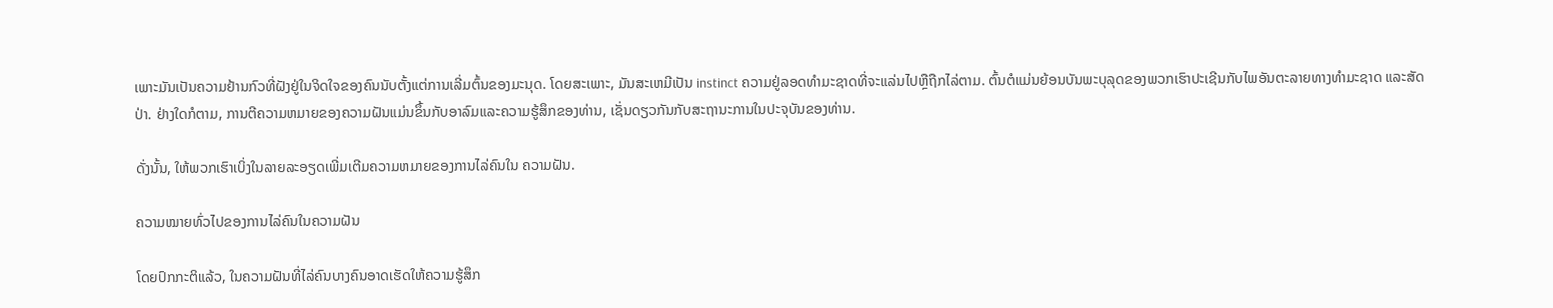ເພາະມັນເປັນຄວາມຢ້ານກົວທີ່ຝັງຢູ່ໃນຈິດໃຈຂອງຄົນນັບຕັ້ງແຕ່ການເລີ່ມຕົ້ນຂອງມະນຸດ. ໂດຍສະເພາະ, ມັນສະເຫມີເປັນ instinct ຄວາມຢູ່ລອດທໍາມະຊາດທີ່ຈະແລ່ນໄປຫຼືຖືກໄລ່ຕາມ. ຕົ້ນຕໍແມ່ນຍ້ອນບັນພະບຸລຸດຂອງພວກເຮົາປະເຊີນກັບໄພອັນຕະລາຍທາງທຳມະຊາດ ແລະສັດປ່າ. ຢ່າງໃດກໍຕາມ, ການຕີຄວາມຫມາຍຂອງຄວາມຝັນແມ່ນຂຶ້ນກັບອາລົມແລະຄວາມຮູ້ສຶກຂອງທ່ານ, ເຊັ່ນດຽວກັນກັບສະຖານະການໃນປະຈຸບັນຂອງທ່ານ.

ດັ່ງນັ້ນ, ໃຫ້ພວກເຮົາເບິ່ງໃນລາຍລະອຽດເພີ່ມເຕີມຄວາມຫມາຍຂອງການໄລ່ຄົນໃນ ຄວາມຝັນ.

ຄວາມໝາຍທົ່ວໄປຂອງການໄລ່ຄົນໃນຄວາມຝັນ

ໂດຍປົກກະຕິແລ້ວ, ໃນຄວາມຝັນທີ່ໄລ່ຄົນບາງຄົນອາດເຮັດໃຫ້ຄວາມຮູ້ສຶກ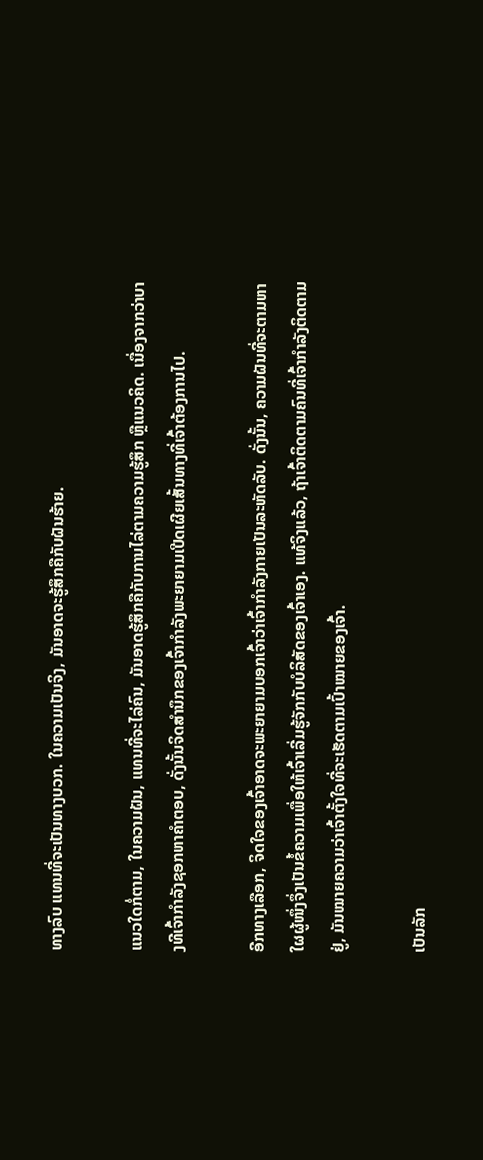ທາງລົບ ແທນທີ່ຈະເປັນທາງບວກ. ໃນຄວາມເປັນຈິງ, ມັນອາດຈະຮູ້ສຶກຄືກັບຝັນຮ້າຍ.

ແນວໃດກໍ່ຕາມ, ໃນຄວາມຝັນ, ແທນທີ່ຈະໄລ່ຄົນ, ມັນອາດຮູ້ສຶກຄືກັບການໄລ່ຕາມຄວາມຮູ້ສຶກ ຫຼືແນວຄິດ. ເນື່ອງຈາກວ່າບາງທີເຈົ້າກໍາລັງຊອກຫາຄໍາຕອບ, ດັ່ງນັ້ນຈິດສໍານຶກຂອງເຈົ້າກໍາລັງພະຍາຍາມເປີດເຜີຍເສັ້ນທາງທີ່ເຈົ້າຕ້ອງການໄປ.

ອີກທາງເລືອກ, ຈິດໃຈຂອງເຈົ້າອາດຈະພະຍາຍາມບອກເຈົ້າວ່າເຈົ້າກໍາລັງກາຍເປັນລະຫັດລັບ. ດັ່ງນັ້ນ, ຄວາມຝັນທີ່ຈະຕາມຫາໃຜຜູ້ໜຶ່ງຈຶ່ງເປັນຂໍ້ຄວາມເພື່ອໃຫ້ເຈົ້າເລີ່ມຮູ້ຈັກກັບບໍລິສັດຂອງເຈົ້າເອງ. ແທ້ຈິງແລ້ວ, ຖ້າເຈົ້າຕິດຕາມຄົນທີ່ເຈົ້າກຳລັງຕິດຕາມຢູ່, ມັນໝາຍຄວາມວ່າເຈົ້າຕັ້ງໃຈທີ່ຈະເຮັດຕາມເປົ້າໝາຍຂອງເຈົ້າ.

ເປັນລັກ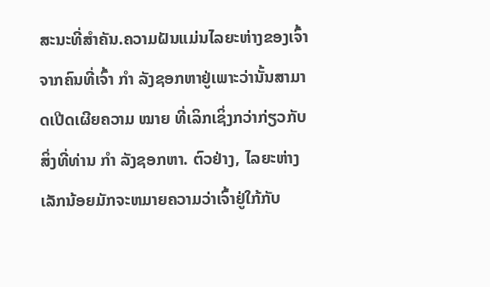ສະນະທີ່ສຳຄັນ.ຄວາມຝັນແມ່ນໄລຍະຫ່າງຂອງເຈົ້າຈາກຄົນທີ່ເຈົ້າ ກຳ ລັງຊອກຫາຢູ່ເພາະວ່ານັ້ນສາມາດເປີດເຜີຍຄວາມ ໝາຍ ທີ່ເລິກເຊິ່ງກວ່າກ່ຽວກັບສິ່ງທີ່ທ່ານ ກຳ ລັງຊອກຫາ. ຕົວຢ່າງ, ໄລຍະຫ່າງເລັກນ້ອຍມັກຈະຫມາຍຄວາມວ່າເຈົ້າຢູ່ໃກ້ກັບ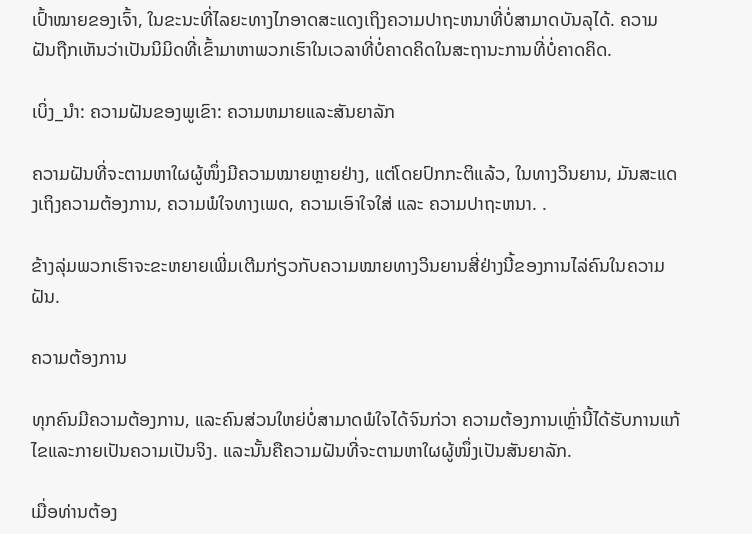ເປົ້າໝາຍຂອງເຈົ້າ, ໃນຂະນະທີ່ໄລຍະທາງໄກອາດສະແດງເຖິງຄວາມປາຖະຫນາທີ່ບໍ່ສາມາດບັນລຸໄດ້. ຄວາມຝັນຖືກເຫັນວ່າເປັນນິມິດທີ່ເຂົ້າມາຫາພວກເຮົາໃນເວລາທີ່ບໍ່ຄາດຄິດໃນສະຖານະການທີ່ບໍ່ຄາດຄິດ.

ເບິ່ງ_ນຳ: ຄວາມຝັນຂອງພູເຂົາ: ຄວາມຫມາຍແລະສັນຍາລັກ

ຄວາມຝັນທີ່ຈະຕາມຫາໃຜຜູ້ໜຶ່ງມີຄວາມໝາຍຫຼາຍຢ່າງ, ແຕ່ໂດຍປົກກະຕິແລ້ວ, ໃນທາງວິນຍານ, ມັນສະແດງເຖິງຄວາມຕ້ອງການ, ຄວາມພໍໃຈທາງເພດ, ຄວາມເອົາໃຈໃສ່ ແລະ ຄວາມປາຖະຫນາ. .

ຂ້າງລຸ່ມພວກເຮົາຈະຂະຫຍາຍເພີ່ມເຕີມກ່ຽວກັບຄວາມໝາຍທາງວິນຍານສີ່ຢ່າງນີ້ຂອງການໄລ່ຄົນໃນຄວາມຝັນ.

ຄວາມຕ້ອງການ

ທຸກຄົນມີຄວາມຕ້ອງການ, ແລະຄົນສ່ວນໃຫຍ່ບໍ່ສາມາດພໍໃຈໄດ້ຈົນກ່ວາ ຄວາມຕ້ອງການເຫຼົ່ານີ້ໄດ້ຮັບການແກ້ໄຂແລະກາຍເປັນຄວາມເປັນຈິງ. ແລະນັ້ນຄືຄວາມຝັນທີ່ຈະຕາມຫາໃຜຜູ້ໜຶ່ງເປັນສັນຍາລັກ.

ເມື່ອທ່ານຕ້ອງ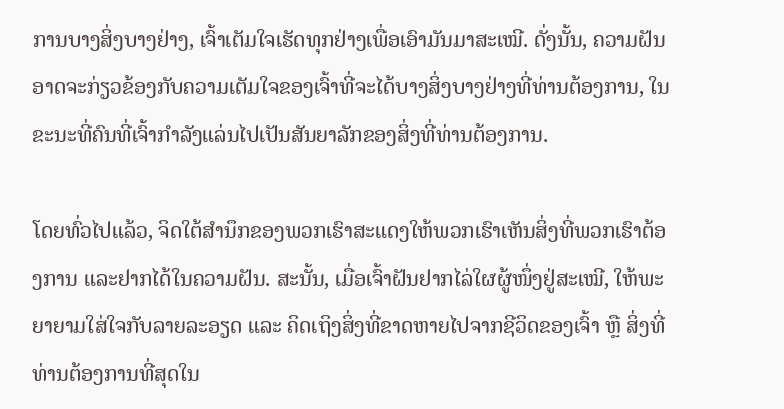ການບາງສິ່ງບາງຢ່າງ, ເຈົ້າເຕັມໃຈເຮັດທຸກຢ່າງເພື່ອເອົາມັນມາສະເໝີ. ດັ່ງນັ້ນ, ຄວາມຝັນອາດຈະກ່ຽວຂ້ອງກັບຄວາມເຕັມໃຈຂອງເຈົ້າທີ່ຈະໄດ້ບາງສິ່ງບາງຢ່າງທີ່ທ່ານຕ້ອງການ, ໃນຂະນະທີ່ຄົນທີ່ເຈົ້າກໍາລັງແລ່ນໄປເປັນສັນຍາລັກຂອງສິ່ງທີ່ທ່ານຕ້ອງການ.

ໂດຍທົ່ວໄປແລ້ວ, ຈິດໃຕ້ສຳນຶກຂອງພວກເຮົາສະແດງໃຫ້ພວກເຮົາເຫັນສິ່ງທີ່ພວກເຮົາຕ້ອງການ ແລະຢາກໄດ້ໃນຄວາມຝັນ. ສະນັ້ນ, ເມື່ອເຈົ້າຝັນຢາກໄລ່ໃຜຜູ້ໜຶ່ງຢູ່ສະເໝີ, ໃຫ້ພະຍາຍາມໃສ່ໃຈກັບລາຍລະອຽດ ແລະ ຄິດເຖິງສິ່ງທີ່ຂາດຫາຍໄປຈາກຊີວິດຂອງເຈົ້າ ຫຼື ສິ່ງທີ່ທ່ານຕ້ອງການທີ່ສຸດໃນ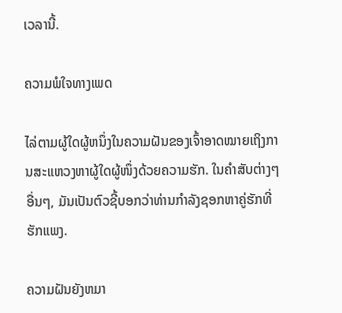ເວລານີ້.

ຄວາມພໍໃຈທາງເພດ

ໄລ່ຕາມຜູ້ໃດຜູ້ຫນຶ່ງໃນຄວາມຝັນຂອງເຈົ້າອາດໝາຍເຖິງການສະແຫວງຫາຜູ້ໃດຜູ້ໜຶ່ງດ້ວຍຄວາມຮັກ. ໃນຄໍາສັບຕ່າງໆອື່ນໆ, ມັນເປັນຕົວຊີ້ບອກວ່າທ່ານກໍາລັງຊອກຫາຄູ່ຮັກທີ່ຮັກແພງ.

ຄວາມຝັນຍັງຫມາ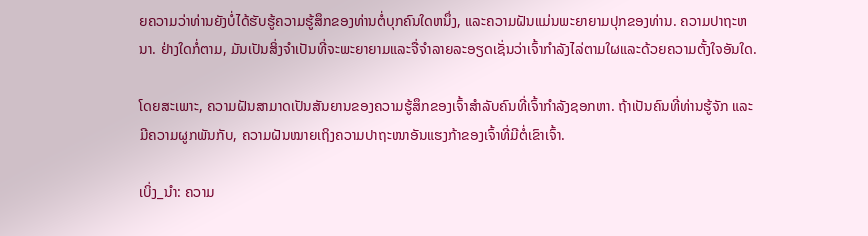ຍຄວາມວ່າທ່ານຍັງບໍ່ໄດ້ຮັບຮູ້ຄວາມຮູ້ສຶກຂອງທ່ານຕໍ່ບຸກຄົນໃດຫນຶ່ງ, ແລະຄວາມຝັນແມ່ນພະຍາຍາມປຸກຂອງທ່ານ. ຄວາມປາຖະຫນາ. ຢ່າງໃດກໍ່ຕາມ, ມັນເປັນສິ່ງຈໍາເປັນທີ່ຈະພະຍາຍາມແລະຈື່ຈໍາລາຍລະອຽດເຊັ່ນວ່າເຈົ້າກໍາລັງໄລ່ຕາມໃຜແລະດ້ວຍຄວາມຕັ້ງໃຈອັນໃດ.

ໂດຍສະເພາະ, ຄວາມຝັນສາມາດເປັນສັນຍານຂອງຄວາມຮູ້ສຶກຂອງເຈົ້າສໍາລັບຄົນທີ່ເຈົ້າກໍາລັງຊອກຫາ. ຖ້າເປັນຄົນທີ່ທ່ານຮູ້ຈັກ ແລະມີຄວາມຜູກພັນກັບ, ຄວາມຝັນໝາຍເຖິງຄວາມປາຖະໜາອັນແຮງກ້າຂອງເຈົ້າທີ່ມີຕໍ່ເຂົາເຈົ້າ.

ເບິ່ງ_ນຳ: ຄວາມ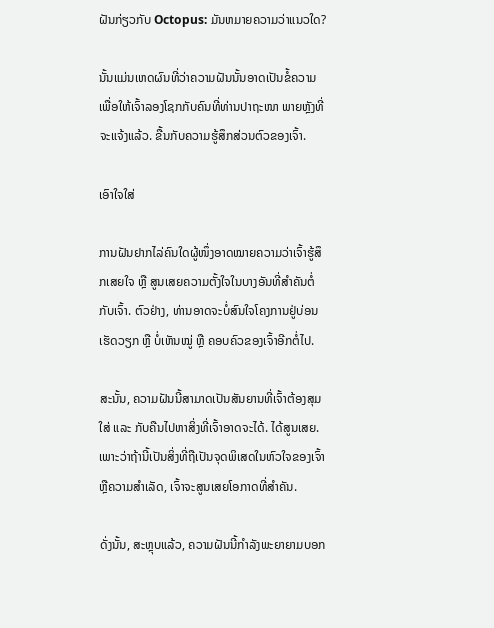ຝັນກ່ຽວກັບ Octopus: ມັນຫມາຍຄວາມວ່າແນວໃດ?

ນັ້ນແມ່ນເຫດຜົນທີ່ວ່າຄວາມຝັນນັ້ນອາດເປັນຂໍ້ຄວາມເພື່ອໃຫ້ເຈົ້າລອງໂຊກກັບຄົນທີ່ທ່ານປາຖະໜາ ພາຍຫຼັງທີ່ຈະແຈ້ງແລ້ວ. ຂື້ນກັບຄວາມຮູ້ສຶກສ່ວນຕົວຂອງເຈົ້າ.

ເອົາໃຈໃສ່

ການຝັນຢາກໄລ່ຄົນໃດຜູ້ໜຶ່ງອາດໝາຍຄວາມວ່າເຈົ້າຮູ້ສຶກເສຍໃຈ ຫຼື ສູນເສຍຄວາມຕັ້ງໃຈໃນບາງອັນທີ່ສຳຄັນຕໍ່ກັບເຈົ້າ. ຕົວຢ່າງ, ທ່ານອາດຈະບໍ່ສົນໃຈໂຄງການຢູ່ບ່ອນເຮັດວຽກ ຫຼື ບໍ່ເຫັນໝູ່ ຫຼື ຄອບຄົວຂອງເຈົ້າອີກຕໍ່ໄປ.

ສະນັ້ນ, ຄວາມຝັນນີ້ສາມາດເປັນສັນຍານທີ່ເຈົ້າຕ້ອງສຸມໃສ່ ແລະ ກັບຄືນໄປຫາສິ່ງທີ່ເຈົ້າອາດຈະໄດ້. ໄດ້ສູນເສຍ. ເພາະວ່າຖ້ານີ້ເປັນສິ່ງທີ່ຖືເປັນຈຸດພິເສດໃນຫົວໃຈຂອງເຈົ້າ ຫຼືຄວາມສໍາເລັດ, ເຈົ້າຈະສູນເສຍໂອກາດທີ່ສໍາຄັນ.

ດັ່ງນັ້ນ, ສະຫຼຸບແລ້ວ, ຄວາມຝັນນີ້ກໍາລັງພະຍາຍາມບອກ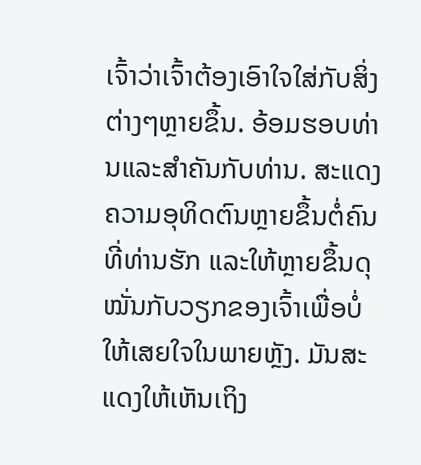ເຈົ້າວ່າເຈົ້າຕ້ອງເອົາໃຈໃສ່ກັບສິ່ງຕ່າງໆຫຼາຍຂຶ້ນ. ອ້ອມຮອບທ່ານແລະສໍາຄັນກັບທ່ານ. ສະແດງຄວາມອຸທິດຕົນຫຼາຍຂຶ້ນຕໍ່ຄົນທີ່ທ່ານຮັກ ແລະໃຫ້ຫຼາຍຂຶ້ນດຸໝັ່ນກັບວຽກຂອງເຈົ້າເພື່ອບໍ່ໃຫ້ເສຍໃຈໃນພາຍຫຼັງ. ມັນສະແດງໃຫ້ເຫັນເຖິງ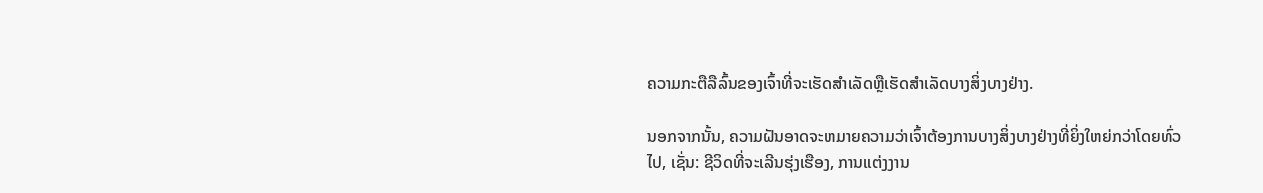ຄວາມກະຕືລືລົ້ນຂອງເຈົ້າທີ່ຈະເຮັດສໍາເລັດຫຼືເຮັດສໍາເລັດບາງສິ່ງບາງຢ່າງ.

ນອກຈາກນັ້ນ, ຄວາມຝັນອາດຈະຫມາຍຄວາມວ່າເຈົ້າຕ້ອງການບາງສິ່ງບາງຢ່າງທີ່ຍິ່ງໃຫຍ່ກວ່າໂດຍທົ່ວໄປ, ເຊັ່ນ: ຊີວິດທີ່ຈະເລີນຮຸ່ງເຮືອງ, ການແຕ່ງງານ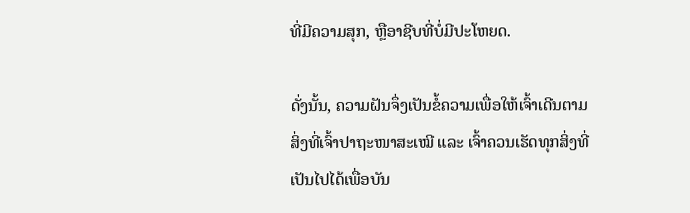ທີ່ມີຄວາມສຸກ, ຫຼືອາຊີບທີ່ບໍ່ມີປະໂຫຍດ.

ດັ່ງນັ້ນ, ຄວາມຝັນຈຶ່ງເປັນຂໍ້ຄວາມເພື່ອໃຫ້ເຈົ້າເດີນຕາມສິ່ງທີ່ເຈົ້າປາຖະໜາສະເໝີ ແລະ ເຈົ້າຄວນເຮັດທຸກສິ່ງທີ່ເປັນໄປໄດ້ເພື່ອບັນ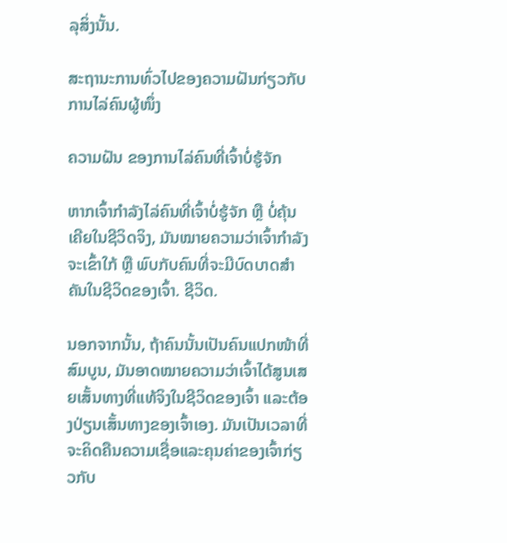ລຸສິ່ງນັ້ນ.

ສະຖານະການທົ່ວໄປຂອງຄວາມຝັນກ່ຽວກັບການໄລ່ຄົນຜູ້ໜຶ່ງ

ຄວາມຝັນ ຂອງການໄລ່ຄົນທີ່ເຈົ້າບໍ່ຮູ້ຈັກ

ຫາກເຈົ້າກຳລັງໄລ່ຄົນທີ່ເຈົ້າບໍ່ຮູ້ຈັກ ຫຼື ບໍ່ຄຸ້ນເຄີຍໃນຊີວິດຈິງ, ມັນໝາຍຄວາມວ່າເຈົ້າກຳລັງຈະເຂົ້າໃກ້ ຫຼື ພົບກັບຄົນທີ່ຈະມີບົດບາດສຳຄັນໃນຊີວິດຂອງເຈົ້າ. ຊີວິດ.

ນອກຈາກນັ້ນ, ຖ້າຄົນນັ້ນເປັນຄົນແປກໜ້າທີ່ສົມບູນ, ມັນອາດໝາຍຄວາມວ່າເຈົ້າໄດ້ສູນເສຍເສັ້ນທາງທີ່ແທ້ຈິງໃນຊີວິດຂອງເຈົ້າ ແລະຕ້ອງປ່ຽນເສັ້ນທາງຂອງເຈົ້າເອງ. ມັນເປັນເວລາທີ່ຈະຄິດຄືນຄວາມເຊື່ອແລະຄຸນຄ່າຂອງເຈົ້າກ່ຽວກັບ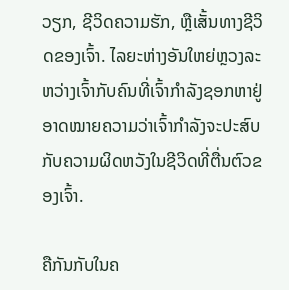ວຽກ, ຊີວິດຄວາມຮັກ, ຫຼືເສັ້ນທາງຊີວິດຂອງເຈົ້າ. ໄລຍະຫ່າງອັນໃຫຍ່ຫຼວງລະຫວ່າງເຈົ້າກັບຄົນທີ່ເຈົ້າກຳລັງຊອກຫາຢູ່ ອາດໝາຍຄວາມວ່າເຈົ້າກຳລັງຈະປະສົບກັບຄວາມຜິດຫວັງໃນຊີວິດທີ່ຕື່ນຕົວຂອງເຈົ້າ.

ຄືກັນກັບໃນຄ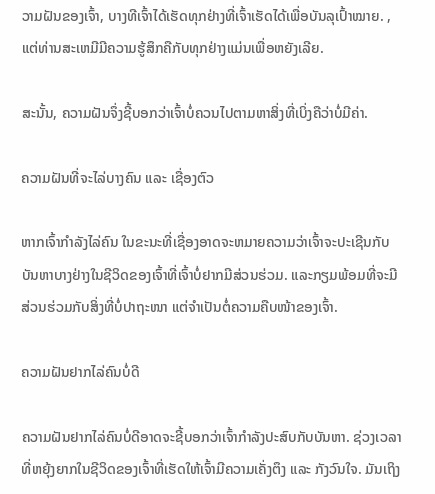ວາມຝັນຂອງເຈົ້າ, ບາງທີເຈົ້າໄດ້ເຮັດທຸກຢ່າງທີ່ເຈົ້າເຮັດໄດ້ເພື່ອບັນລຸເປົ້າໝາຍ. , ແຕ່ທ່ານສະເຫມີມີຄວາມຮູ້ສຶກຄືກັບທຸກຢ່າງແມ່ນເພື່ອຫຍັງເລີຍ.

ສະນັ້ນ, ຄວາມຝັນຈຶ່ງຊີ້ບອກວ່າເຈົ້າບໍ່ຄວນໄປຕາມຫາສິ່ງທີ່ເບິ່ງຄືວ່າບໍ່ມີຄ່າ.

ຄວາມຝັນທີ່ຈະໄລ່ບາງຄົນ ແລະ ເຊື່ອງຕົວ

ຫາກເຈົ້າກຳລັງໄລ່ຄົນ ໃນຂະນະທີ່ເຊື່ອງອາດຈະຫມາຍຄວາມວ່າເຈົ້າຈະປະເຊີນກັບບັນຫາບາງຢ່າງໃນຊີວິດຂອງເຈົ້າທີ່ເຈົ້າບໍ່ຢາກມີສ່ວນຮ່ວມ. ແລະກຽມພ້ອມທີ່ຈະມີສ່ວນຮ່ວມກັບສິ່ງທີ່ບໍ່ປາຖະໜາ ແຕ່ຈຳເປັນຕໍ່ຄວາມຄືບໜ້າຂອງເຈົ້າ.

ຄວາມຝັນຢາກໄລ່ຄົນບໍ່ດີ

ຄວາມຝັນຢາກໄລ່ຄົນບໍ່ດີອາດຈະຊີ້ບອກວ່າເຈົ້າກຳລັງປະສົບກັບບັນຫາ. ຊ່ວງເວລາທີ່ຫຍຸ້ງຍາກໃນຊີວິດຂອງເຈົ້າທີ່ເຮັດໃຫ້ເຈົ້າມີຄວາມເຄັ່ງຕຶງ ແລະ ກັງວົນໃຈ. ມັນເຖິງ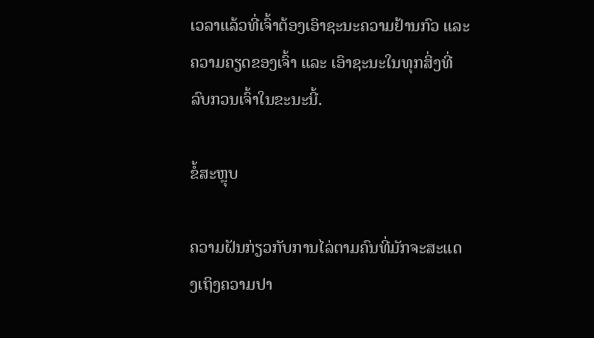ເວລາແລ້ວທີ່ເຈົ້າຕ້ອງເອົາຊະນະຄວາມຢ້ານກົວ ແລະ ຄວາມຄຽດຂອງເຈົ້າ ແລະ ເອົາຊະນະໃນທຸກສິ່ງທີ່ລົບກວນເຈົ້າໃນຂະນະນີ້.

ຂໍ້ສະຫຼຸບ

ຄວາມຝັນກ່ຽວກັບການໄລ່ຕາມຄົນທີ່ມັກຈະສະແດງເຖິງຄວາມປາ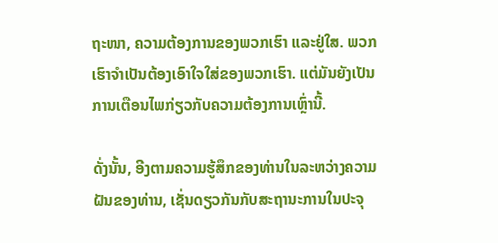ຖະໜາ, ຄວາມຕ້ອງການຂອງພວກເຮົາ ແລະຢູ່ໃສ. ພວກເຮົາຈໍາເປັນຕ້ອງເອົາໃຈໃສ່ຂອງພວກເຮົາ. ແຕ່ມັນຍັງເປັນການເຕືອນໄພກ່ຽວກັບຄວາມຕ້ອງການເຫຼົ່ານີ້.

ດັ່ງນັ້ນ, ອີງຕາມຄວາມຮູ້ສຶກຂອງທ່ານໃນລະຫວ່າງຄວາມຝັນຂອງທ່ານ, ເຊັ່ນດຽວກັນກັບສະຖານະການໃນປະຈຸ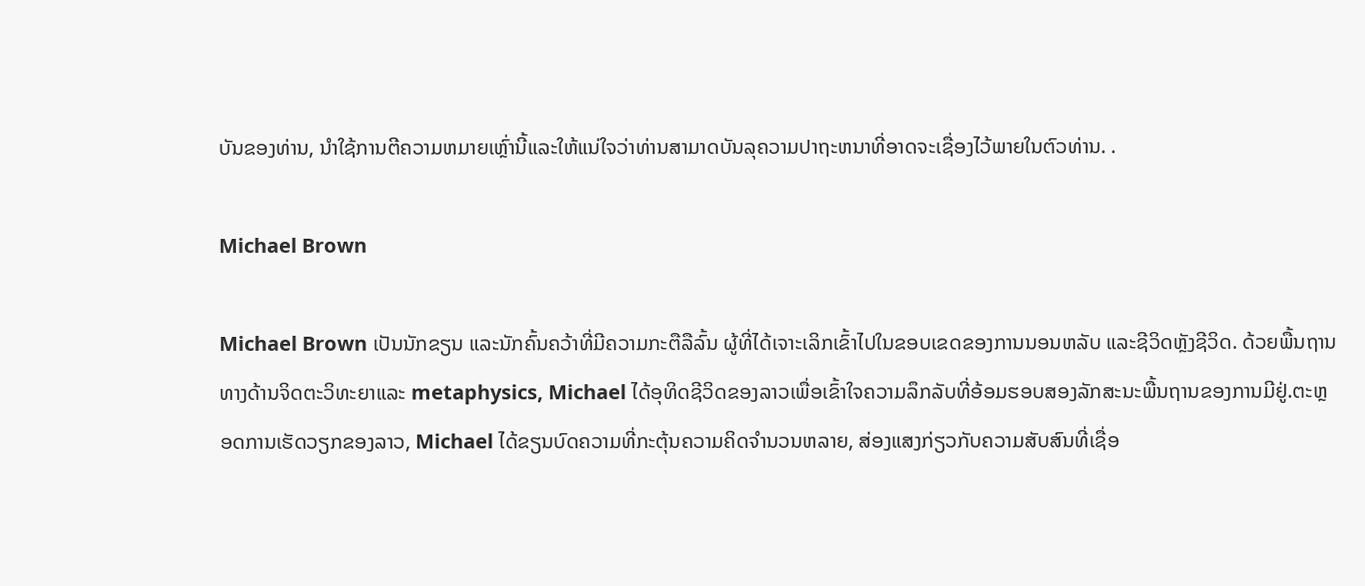ບັນຂອງທ່ານ, ນໍາໃຊ້ການຕີຄວາມຫມາຍເຫຼົ່ານີ້ແລະໃຫ້ແນ່ໃຈວ່າທ່ານສາມາດບັນລຸຄວາມປາຖະຫນາທີ່ອາດຈະເຊື່ອງໄວ້ພາຍໃນຕົວທ່ານ. .

Michael Brown

Michael Brown ເປັນນັກຂຽນ ແລະນັກຄົ້ນຄວ້າທີ່ມີຄວາມກະຕືລືລົ້ນ ຜູ້ທີ່ໄດ້ເຈາະເລິກເຂົ້າໄປໃນຂອບເຂດຂອງການນອນຫລັບ ແລະຊີວິດຫຼັງຊີວິດ. ດ້ວຍພື້ນຖານທາງດ້ານຈິດຕະວິທະຍາແລະ metaphysics, Michael ໄດ້ອຸທິດຊີວິດຂອງລາວເພື່ອເຂົ້າໃຈຄວາມລຶກລັບທີ່ອ້ອມຮອບສອງລັກສະນະພື້ນຖານຂອງການມີຢູ່.ຕະຫຼອດການເຮັດວຽກຂອງລາວ, Michael ໄດ້ຂຽນບົດຄວາມທີ່ກະຕຸ້ນຄວາມຄິດຈໍານວນຫລາຍ, ສ່ອງແສງກ່ຽວກັບຄວາມສັບສົນທີ່ເຊື່ອ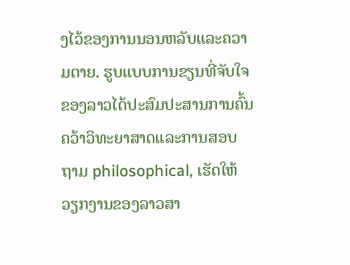ງໄວ້ຂອງການນອນຫລັບແລະຄວາມຕາຍ. ຮູບແບບການຂຽນທີ່ຈັບໃຈຂອງລາວໄດ້ປະສົມປະສານການຄົ້ນຄວ້າວິທະຍາສາດແລະການສອບຖາມ philosophical, ເຮັດໃຫ້ວຽກງານຂອງລາວສາ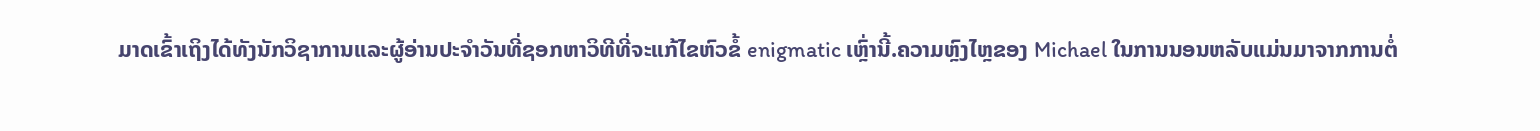ມາດເຂົ້າເຖິງໄດ້ທັງນັກວິຊາການແລະຜູ້ອ່ານປະຈໍາວັນທີ່ຊອກຫາວິທີທີ່ຈະແກ້ໄຂຫົວຂໍ້ enigmatic ເຫຼົ່ານີ້.ຄວາມຫຼົງໄຫຼຂອງ Michael ໃນການນອນຫລັບແມ່ນມາຈາກການຕໍ່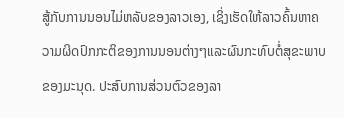ສູ້ກັບການນອນໄມ່ຫລັບຂອງລາວເອງ, ເຊິ່ງເຮັດໃຫ້ລາວຄົ້ນຫາຄວາມຜິດປົກກະຕິຂອງການນອນຕ່າງໆແລະຜົນກະທົບຕໍ່ສຸຂະພາບຂອງມະນຸດ. ປະສົບການສ່ວນຕົວຂອງລາ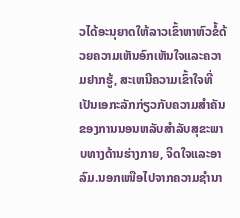ວໄດ້ອະນຸຍາດໃຫ້ລາວເຂົ້າຫາຫົວຂໍ້ດ້ວຍຄວາມເຫັນອົກເຫັນໃຈແລະຄວາມຢາກຮູ້, ສະເຫນີຄວາມເຂົ້າໃຈທີ່ເປັນເອກະລັກກ່ຽວກັບຄວາມສໍາຄັນຂອງການນອນຫລັບສໍາລັບສຸຂະພາບທາງດ້ານຮ່າງກາຍ, ຈິດໃຈແລະອາລົມ.ນອກເໜືອໄປຈາກຄວາມຊຳນາ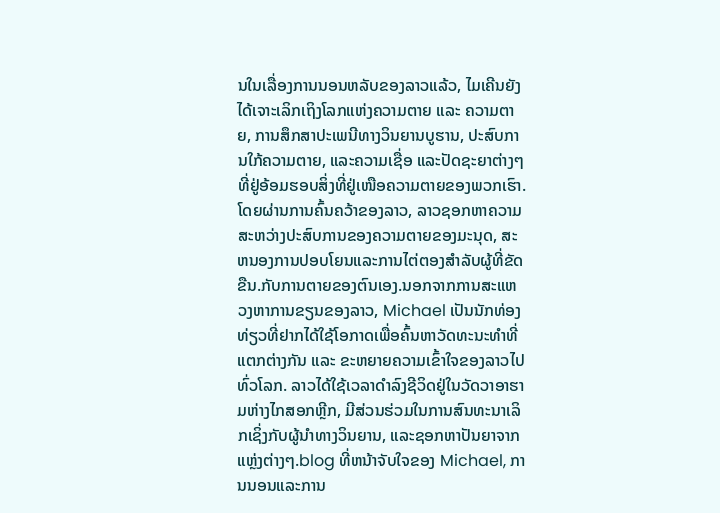ນໃນເລື່ອງການນອນຫລັບຂອງລາວແລ້ວ, ໄມເຄີນຍັງໄດ້ເຈາະເລິກເຖິງໂລກແຫ່ງຄວາມຕາຍ ແລະ ຄວາມຕາຍ, ການສຶກສາປະເພນີທາງວິນຍານບູຮານ, ປະສົບການໃກ້ຄວາມຕາຍ, ແລະຄວາມເຊື່ອ ແລະປັດຊະຍາຕ່າງໆທີ່ຢູ່ອ້ອມຮອບສິ່ງທີ່ຢູ່ເໜືອຄວາມຕາຍຂອງພວກເຮົາ. ໂດຍຜ່ານການຄົ້ນຄວ້າຂອງລາວ, ລາວຊອກຫາຄວາມສະຫວ່າງປະສົບການຂອງຄວາມຕາຍຂອງມະນຸດ, ສະຫນອງການປອບໂຍນແລະການໄຕ່ຕອງສໍາລັບຜູ້ທີ່ຂັດຂືນ.ກັບການຕາຍຂອງຕົນເອງ.ນອກຈາກການສະແຫວງຫາການຂຽນຂອງລາວ, Michael ເປັນນັກທ່ອງທ່ຽວທີ່ຢາກໄດ້ໃຊ້ໂອກາດເພື່ອຄົ້ນຫາວັດທະນະທຳທີ່ແຕກຕ່າງກັນ ແລະ ຂະຫຍາຍຄວາມເຂົ້າໃຈຂອງລາວໄປທົ່ວໂລກ. ລາວໄດ້ໃຊ້ເວລາດໍາລົງຊີວິດຢູ່ໃນວັດວາອາຮາມຫ່າງໄກສອກຫຼີກ, ມີສ່ວນຮ່ວມໃນການສົນທະນາເລິກເຊິ່ງກັບຜູ້ນໍາທາງວິນຍານ, ແລະຊອກຫາປັນຍາຈາກແຫຼ່ງຕ່າງໆ.blog ທີ່ຫນ້າຈັບໃຈຂອງ Michael, ການນອນແລະການ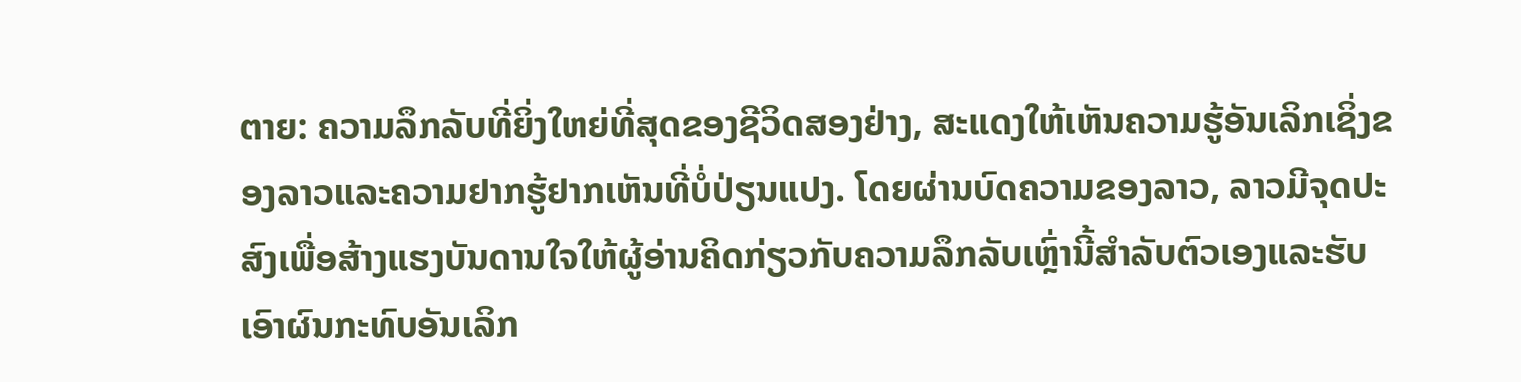ຕາຍ: ຄວາມລຶກລັບທີ່ຍິ່ງໃຫຍ່ທີ່ສຸດຂອງຊີວິດສອງຢ່າງ, ສະແດງໃຫ້ເຫັນຄວາມຮູ້ອັນເລິກເຊິ່ງຂອງລາວແລະຄວາມຢາກຮູ້ຢາກເຫັນທີ່ບໍ່ປ່ຽນແປງ. ໂດຍຜ່ານບົດຄວາມຂອງລາວ, ລາວມີຈຸດປະສົງເພື່ອສ້າງແຮງບັນດານໃຈໃຫ້ຜູ້ອ່ານຄິດກ່ຽວກັບຄວາມລຶກລັບເຫຼົ່ານີ້ສໍາລັບຕົວເອງແລະຮັບເອົາຜົນກະທົບອັນເລິກ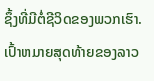ຊຶ້ງທີ່ມີຕໍ່ຊີວິດຂອງພວກເຮົາ. ເປົ້າຫມາຍສຸດທ້າຍຂອງລາວ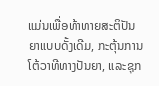ແມ່ນເພື່ອທ້າທາຍສະຕິປັນຍາແບບດັ້ງເດີມ, ກະຕຸ້ນການໂຕ້ວາທີທາງປັນຍາ, ແລະຊຸກ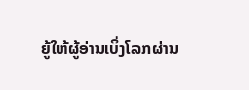ຍູ້ໃຫ້ຜູ້ອ່ານເບິ່ງໂລກຜ່ານ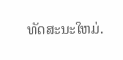ທັດສະນະໃຫມ່.